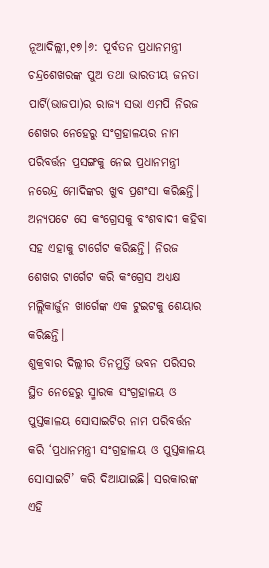ନୂଆଦିଲ୍ଲୀ,୧୭।୬: ପୂର୍ବତନ ପ୍ରଧାନମନ୍ତ୍ରୀ ଚନ୍ଦ୍ରଶେଖରଙ୍କ ପୁଅ ତଥା ଭାରତୀୟ ଜନତା ପାର୍ଟି(ଭାଜପା)ର ରାଜ୍ୟ ସଭା ଏମପି ନିରଜ ଶେଖର ନେହେରୁ ସଂଗ୍ରହାଳୟର ନାମ ପରିବର୍ତ୍ତନ ପ୍ରସଙ୍ଗକୁ ନେଇ ପ୍ରଧାନମନ୍ତ୍ରୀ ନରେନ୍ଦ୍ର ମୋଦିଙ୍କର ଖୁବ ପ୍ରଶଂସା କରିଛନ୍ତି। ଅନ୍ୟପଟେ ସେ କଂଗ୍ରେସକୁ ବଂଶବାଦୀ କହିବା ସହ ଏହାକୁ ଟାର୍ଗେଟ କରିଛନ୍ତି। ନିରଜ ଶେଖର ଟାର୍ଗେଟ କରି କଂଗ୍ରେସ ଅଧ୍ୟକ୍ଷ ମଲ୍ଲିକାର୍ଜୁନ ଖାର୍ଗେଙ୍କ ଏକ ଟୁଇଟକୁ ଶେୟାର କରିଛନ୍ତି।
ଶୁକ୍ରବାର ଦିଲ୍ଲୀର ତିନମୁର୍ତ୍ତି ଭବନ ପରିସର ସ୍ଥିତ ନେହେରୁ ସ୍ମାରକ ସଂଗ୍ରହାଳୟ ଓ ପୁସ୍ତକାଳୟ ସୋସାଇଟିର ନାମ ପରିବର୍ତ୍ତନ କରି ‘ପ୍ରଧାନମନ୍ତ୍ରୀ ସଂଗ୍ରହାଳୟ ଓ ପୁସ୍ତକାଳୟ ସୋସାଇଟି’ କରି ଦିଆଯାଇଛି। ସରକାରଙ୍କ ଏହି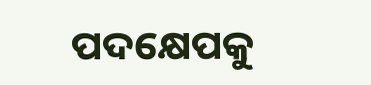ପଦକ୍ଷେପକୁ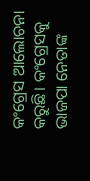କଂଗ୍ରେସ ଆଲୋଚନା କରୁଛି। କଂଗ୍ରେସକୁ ଭାଜପା ନେତାଙ୍କ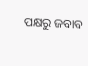ପକ୍ଷରୁ ଜବାବ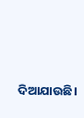ଦିଆଯାଉଛି।